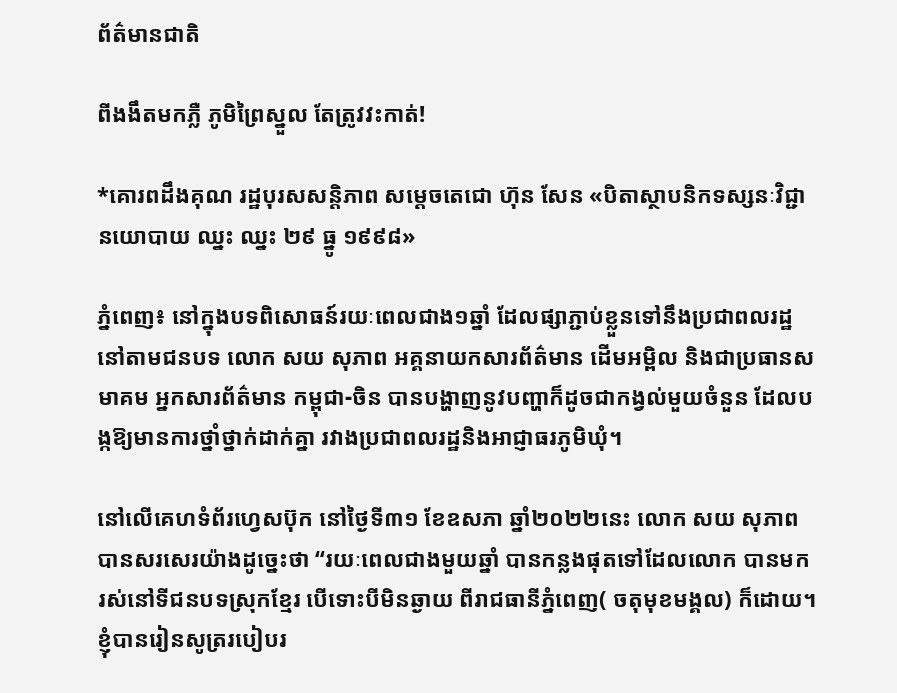ព័ត៌មានជាតិ

ពីងងឹតមកភ្លឺ ភូមិព្រៃស្នួល តែត្រូវវះកាត់!

*គោរពដឹងគុណ រដ្ឋបុរសសន្តិភាព សម្តេចតេជោ ហ៊ុន សែន «បិតាស្ថាបនិកទស្សនៈវិជ្ជា នយោបាយ ឈ្នះ ឈ្នះ ២៩ ធ្នូ ១៩៩៨»

ភ្នំពេញ៖ នៅក្នុងបទពិសោធន៍រយៈពេលជាង១ឆ្នាំ ដែលផ្សាភ្ជាប់ខ្លួនទៅនឹងប្រជាពលរដ្ឋនៅតាមជនបទ លោក សយ សុភាព អគ្គនាយកសារព័ត៌មាន ដើមអម្ពិល និងជាប្រធានសមាគម អ្នកសារព័ត៌មាន កម្ពុជា-ចិន បានបង្ហាញនូវបញ្ហាក៏ដូចជាកង្វល់មួយចំនួន ដែលបង្កឱ្យមានការថ្នាំថ្នាក់ដាក់គ្នា រវាងប្រជាពលរដ្ឋនិងអាជ្ញាធរភូមិឃុំ។

នៅលើគេហទំព័រហ្វេសប៊ុក នៅថ្ងៃទី៣១ ខែឧសភា ឆ្នាំ២០២២នេះ លោក សយ សុភាព បានសរសេរយ៉ាងដូច្នេះថា “រយៈពេលជាងមួយឆ្នាំ បានកន្លងផុតទៅដែលលោក បានមករស់នៅទីជនបទស្រុកខ្មែរ បើទោះបីមិនឆ្ងាយ ពីរាជធានីភ្នំពេញ( ចតុមុខមង្គល) ក៏ដោយ។ ខ្ញុំបានរៀនសូត្ររបៀបរ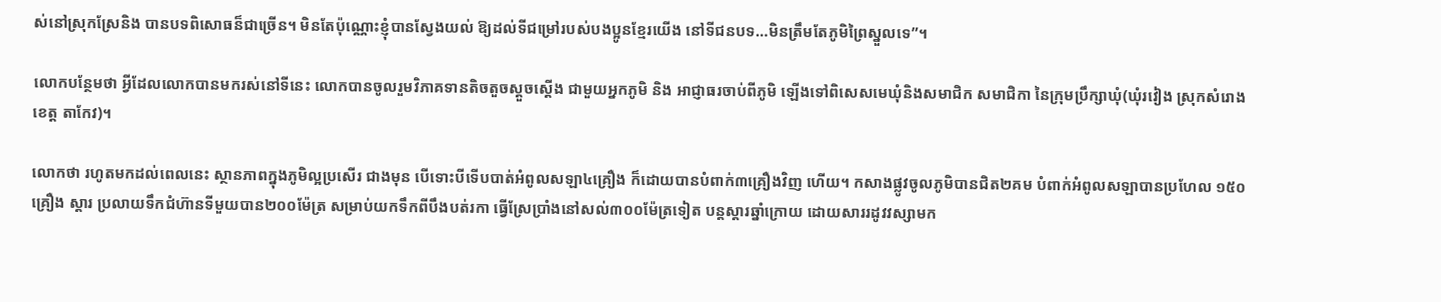ស់នៅស្រុកស្រែនិង បានបទពិសោធន៏ជាច្រើន។ មិនតែប៉ុណ្ណោះខ្ញុំបានស្វែងយល់ ឱ្យដល់ទីជម្រៅរបស់បងប្អូនខ្មែរយើង នៅទីជនបទ…មិនត្រឹមតែភូមិព្រៃស្នួលទេ”។

លោកបន្ថែមថា អ្វីដែលលោកបានមករស់នៅទីនេះ លោកបានចូលរួមវិភាគទានតិចតួចស្តួចស្តើង ជាមួយអ្នកភូមិ និង អាជ្ញាធរចាប់ពីភូមិ ឡើងទៅពិសេសមេឃុំនិងសមាជិក សមាជិកា នៃក្រុមប្រឹក្សាឃុំ(ឃុំរវៀង ស្រុកសំរោង ខេត្ត តាកែវ)។

លោកថា រហូតមកដល់ពេលនេះ ស្ថានភាពក្នុងភូមិល្អប្រសើរ ជាងមុន បើទោះបីទើបបាត់អំពូលសឡា៤គ្រឿង ក៏ដោយបានបំពាក់៣គ្រឿងវិញ ហើយ។ កសាងផ្លូវចូលភូមិបានជិត២គម បំពាក់អំពូលសឡាបានប្រហែល ១៥០គ្រឿង ស្តារ ប្រលាយទឹកជំហ៊ានទីមួយបាន២០០ម៉ែត្រ សម្រាប់យកទឹកពីបឹងបត់រកា ធ្វើស្រែប្រាំងនៅសល់៣០០ម៉ែត្រទៀត បន្តស្តារឆ្នាំក្រោយ ដោយសាររដូវវស្សាមក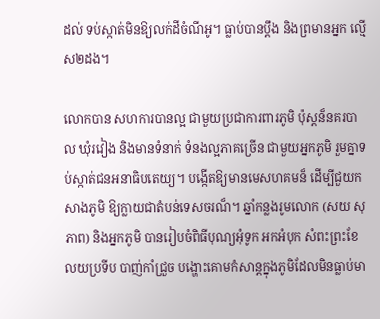ដល់ ទប់ស្កាត់មិនឱ្យលក់ដីចំណីអូ។ ធ្លាប់បានប្តឹង និងព្រមានអ្នក ល្មើស២ដង។

លោកបាន សហការបានល្អ ជាមួយប្រជាការពារភូមិ ប៉ុស្តន៏នគរបាល ឃុំរវៀង និងមានទំនាក់ ទំនងល្អភាគច្រើន ជាមួយអ្នកភូមិ រួមគ្នាទប់ស្កាត់ជនអនាធិបតេយ្យ។ បង្កើតឱ្យមានមេសហគមន៏ ដើម្បីជួយកសាងភូមិ ឱ្យក្លាយជាតំបន់ទេសចរណ៏។ ឆ្នាំកន្លងរូមលោក (សយ សុភាព) និងអ្នកភូមិ បានរៀបចំពិធីបុណ្យអុំទូក អកអំបុក សំពះព្រះខែ លយប្រទីប បាញ់កាំជ្រួច បង្ហោះគោមកំសាន្តក្នុងភូមិដែលមិនធ្លាប់មា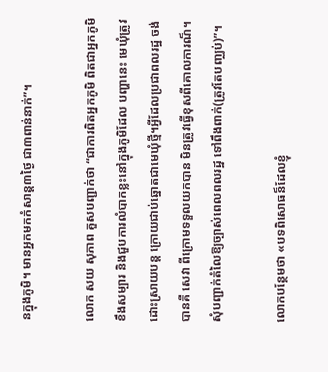នក្នុងភូមិ។ មានអ្នកមកកំសាន្ត៣ថ្ងៃ ជា៣ពាន់នាក់”។

លោក សយ សុភាព គួសបញ្ជាក់ថា “ជាការពិតអ្នកភូមិ ពិតជាអ្នកភូមិខឹងសម្បារ និងជួបការលំបាកខ្លះនៅក្នុងភូមិដែល បញ្ហានេះ មេឃុំត្រូវដោះស្រាយបន្ត ក្រោយជាប់ឆ្នោតជាមេឃុំថ្មី។អ្វីដែលប្រជាពលរដ្ឋ ចង់បានគឺ សេវា ពីក្រោមទទួលយកបាន មិនត្រូវធ្វើខុសពីគោលការណ៏។ សុំបញ្ជាក់តំលៃឱ្យច្បាស់ពេលពលរដ្ឋ ទៅពឹងពាក់(ត្រូវតែបញ្ឈប់)”។

លោកបន្ថែមថា «បទពិសោធន៏ដែលខ្ញុំ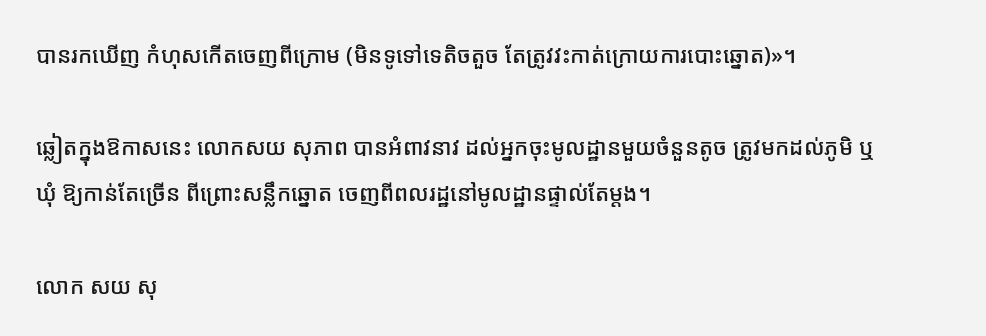បានរកឃើញ កំហុសកើតចេញពីក្រោម (មិនទូទៅទេតិចតួច តែត្រូវវះកាត់ក្រោយការបោះឆ្នោត)»។

ឆ្លៀតក្នុងឱកាសនេះ លោកសយ សុភាព បានអំពាវនាវ ដល់អ្នកចុះមូលដ្ឋានមួយចំនួនតូច ត្រូវមកដល់ភូមិ ឬ ឃុំ ឱ្យកាន់តែច្រើន ពីព្រោះសន្លឹកឆ្នោត ចេញពីពលរដ្ឋនៅមូលដ្ឋានផ្ទាល់តែម្តង។

លោក សយ សុ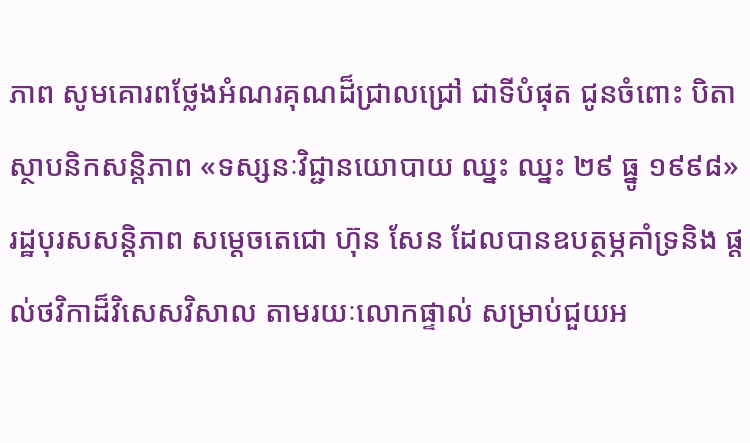ភាព សូមគោរពថ្លែងអំណរគុណដ៏ជ្រាលជ្រៅ ជាទីបំផុត ជូនចំពោះ បិតា ស្ថាបនិកសន្តិភាព «ទស្សនៈវិជ្ជានយោបាយ ឈ្នះ ឈ្នះ ២៩ ធ្នូ ១៩៩៨» រដ្ឋបុរសសន្តិភាព សម្តេចតេជោ ហ៊ុន សែន ដែលបានឧបត្ថម្ភគាំទ្រនិង ផ្តល់ថវិកាដ៏វិសេសវិសាល តាមរយៈលោកផ្ទាល់ សម្រាប់ជួយអ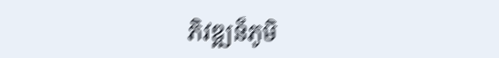ភិវឌ្ឍន៏ភូមិ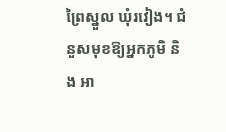ព្រៃស្នួល ឃុំរវៀង។ ជំនួសមុខឱ្យអ្នកភូមិ និង អា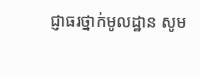ជ្ញាធរថ្នាក់មូលដ្ឋាន សូម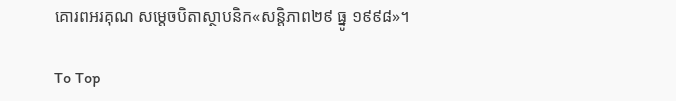គោរពអរគុណ សម្តេចបិតាស្ថាបនិក«សន្តិភាព២៩ ធ្នូ ១៩៩៨»។

To Top